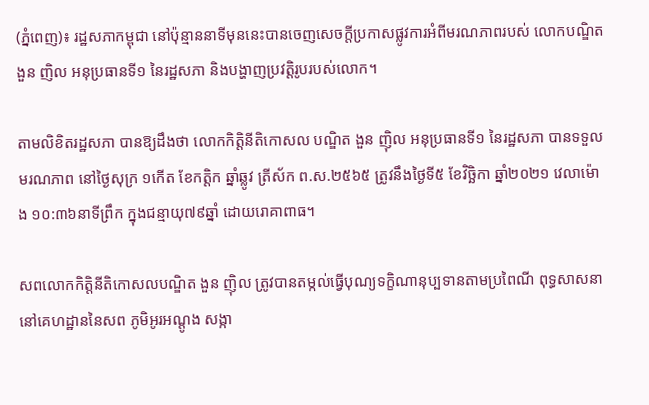(ភ្នំពេញ)៖ រដ្ឋសភាកម្ពុជា នៅប៉ុន្មាននាទីមុននេះបានចេញសេចក្តីប្រកាសផ្លូវការអំពីមរណភាពរបស់ លោកបណ្ឌិត ងួន ញិល អនុប្រធានទី១ នៃរដ្ឋសភា និងបង្ហាញប្រវត្តិរូបរបស់លោក។

តាមលិខិតរដ្ឋសភា បានឱ្យដឹងថា លោកកិត្តិនីតិកោសល បណ្ឌិត ងួន ញ៉ិល អនុប្រធានទី១ នៃរដ្ឋសភា បានទទួលមរណភាព នៅថ្ងៃសុក្រ ១កើត ខែកត្តិក ឆ្នាំឆ្លូវ ត្រីស័ក ព.ស.២៥៦៥ ត្រូវនឹងថ្ងៃទី៥ ខែវិច្ឆិកា ឆ្នាំ២០២១ វេលាម៉ោង ១០:៣៦នាទីព្រឹក ក្នុងជន្មាយុ៧៩ឆ្នាំ ដោយរោគាពាធ។

សពលោកកិត្តិនីតិកោសលបណ្ឌិត ងួន ញ៉ិល ត្រូវបានតម្កល់ធ្វើបុណ្យទក្ខិណានុប្បទានតាមប្រពៃណី ពុទ្ធសាសនា នៅគេហដ្ឋាននៃសព ភូមិអូរអណ្តូង សង្កា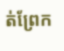ត់ព្រែក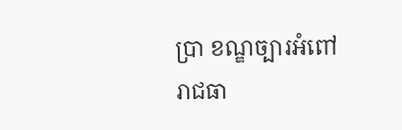ប្រា ខណ្ឌច្បារអំពៅ រាជធា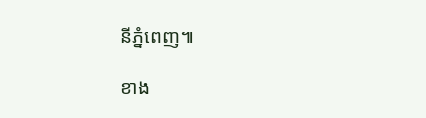នីភ្នំពេញ៕

ខាង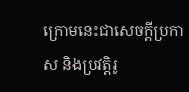ក្រោមនេះជាសេចក្តីប្រកាស និងប្រវត្តិរូ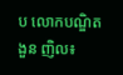ប លោកបណ្ឌិត ងួន ញិល៖